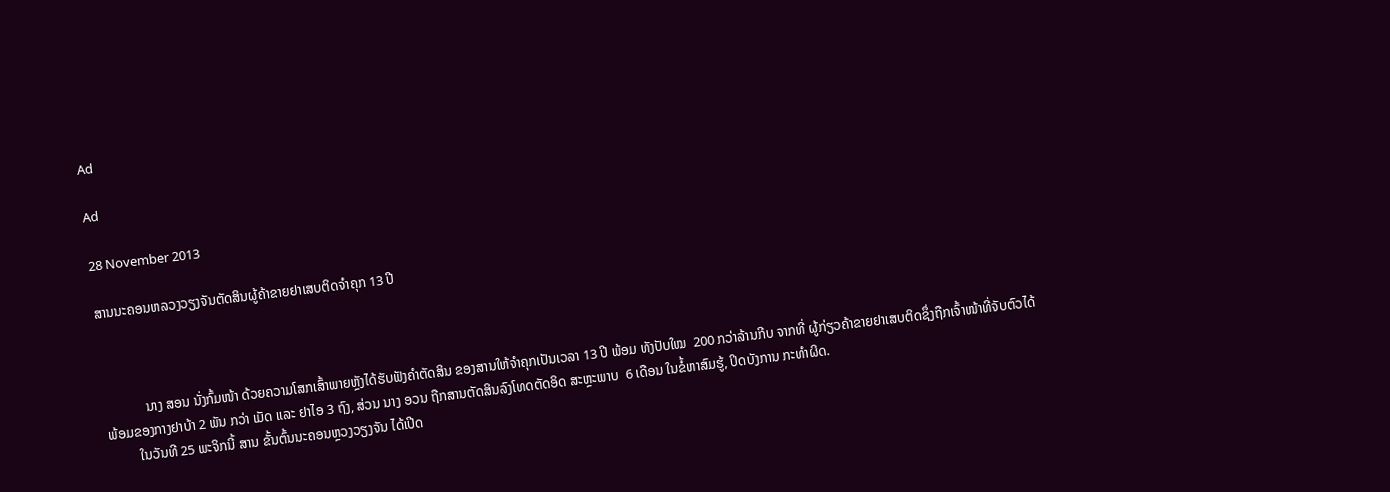Ad

Ad

28 November 2013

ສານນະຄອນຫລວງວຽງຈັນຕັດສິນຜູ້ຄ້າຂາຍຢາເສບຕິດຈຳຄຸກ 13 ປີ



            ນາງ ສອນ ນັ່ງກົ້ມໜ້າ ດ້ວຍຄວາມໂສກເສົ້າພາຍຫຼັງໄດ້ຮັບຟັງຄຳຕັດສິນ ຂອງສານໃຫ້ຈຳຄຸກເປັນເວລາ 13 ປີ ພ້ອມ ທັງປັບໃໝ  200 ກວ່າລ້ານກີບ ຈາກທີ່ ຜູ້ກ່ຽວຄ້າຂາຍຢາເສບຕິດຊຶ່ງຖືກເຈົ້າໜ້າທີ່ຈັບຕົວໄດ້ພ້ອມຂອງກາງຢາບ້າ 2 ພັນ ກວ່າ ເມັດ ແລະ ຢາໄອ 3 ຖົງ, ສ່ວນ ນາງ ອວນ ຖືກສານຕັດສິນລົງໂທດຕັດອິດ ສະຫຼະພາບ  6 ເດືອນ ໃນຂໍ້ຫາສົມຮູ້, ປິດບັງການ ກະທຳຜິດ.
         ໃນວັນທີ 25 ພະຈິກນີ້ ສານ ຂັ້ນຕົ້ນນະຄອນຫຼວງວຽງຈັນ ໄດ້ເປີດ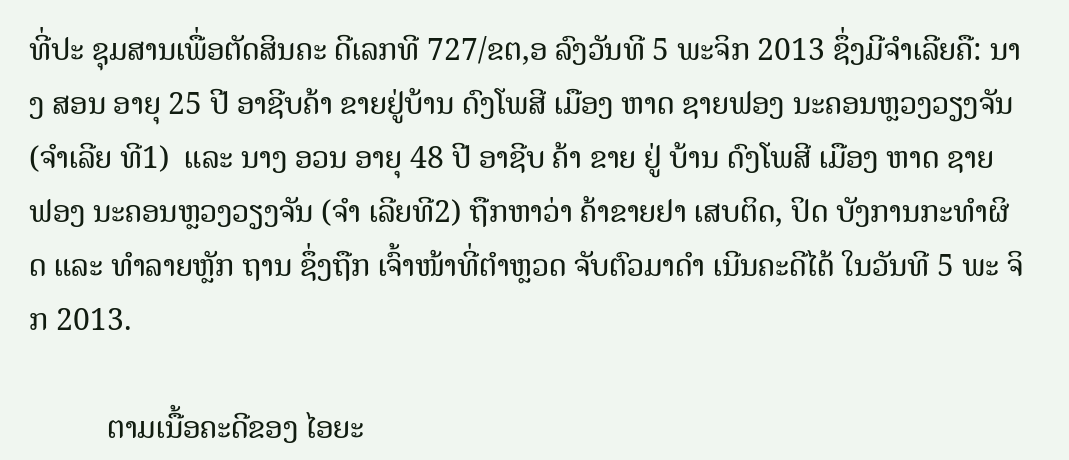ທີ່ປະ ຊຸມສານເພື່ອຕັດສິນຄະ ດີເລກທີ 727/ຂຕ,ອ ລົງວັນທີ 5 ພະຈິກ 2013 ຊຶ່ງມີຈຳເລີຍຄື: ນາງ ສອນ ອາຍຸ 25 ປີ ອາຊີບຄ້າ ຂາຍຢູ່ບ້ານ ດົງໂພສີ ເມືອງ ຫາດ ຊາຍຟອງ ນະຄອນຫຼວງວຽງຈັນ (ຈຳເລີຍ ທີ1)  ແລະ ນາງ ອວນ ອາຍຸ 48 ປີ ອາຊີບ ຄ້າ ຂາຍ ຢູ່ ບ້ານ ດົງໂພສີ ເມືອງ ຫາດ ຊາຍ ຟອງ ນະຄອນຫຼວງວຽງຈັນ (ຈຳ ເລີຍທີ2) ຖືກຫາວ່າ ຄ້າຂາຍຢາ ເສບຕິດ, ປິດ ບັງການກະທຳຜິດ ແລະ ທຳລາຍຫຼັກ ຖານ ຊຶ່ງຖືກ ເຈົ້າໜ້າທີ່ຕຳຫຼວດ ຈັບຕົວມາດຳ ເນີນຄະດີໄດ້ ໃນວັນທີ 5 ພະ ຈິກ 2013.

          ຕາມເນື້ອຄະດີຂອງ ໄອຍະ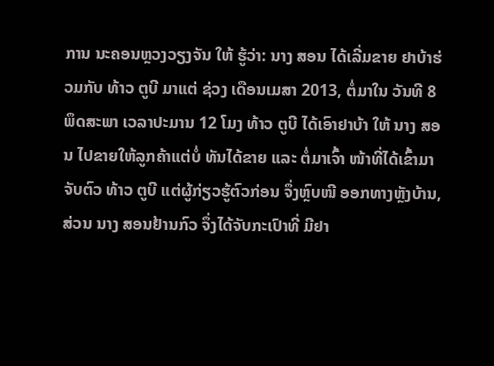ການ ນະຄອນຫຼວງວຽງຈັນ ໃຫ້ ຮູ້ວ່າ: ນາງ ສອນ ໄດ້ເລີ່ມຂາຍ ຢາບ້າຮ່ວມກັບ ທ້າວ ຕູບີ ມາແຕ່ ຊ່ວງ ເດືອນເມສາ 2013, ຕໍ່ມາໃນ ວັນທີ 8 ພຶດສະພາ ເວລາປະມານ 12 ໂມງ ທ້າວ ຕູບີ ໄດ້ເອົາຢາບ້າ ໃຫ້ ນາງ ສອນ ໄປຂາຍໃຫ້ລູກຄ້າແຕ່ບໍ່ ທັນໄດ້ຂາຍ ແລະ ຕໍ່ມາເຈົ້າ ໜ້າທີ່ໄດ້ເຂົ້າມາຈັບຕົວ ທ້າວ ຕູບີ ແຕ່ຜູ້ກ່ຽວຮູ້ຕົວກ່ອນ ຈຶ່ງຫຼົບໜີ ອອກທາງຫຼັງບ້ານ, ສ່ວນ ນາງ ສອນຢ້ານກົວ ຈຶ່ງໄດ້ຈັບກະເປົາທີ່ ມີຢາ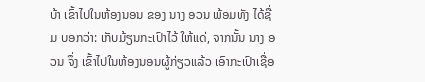ບ້າ ເຂົ້າໄປໃນຫ້ອງນອນ ຂອງ ນາງ ອວນ ພ້ອມທັງ ໄດ້ຊື່ມ ບອກວ່າ: ເກັບມ້ຽນກະເປົາໄວ້ ໃຫ້ແດ່, ຈາກນັ້ນ ນາງ ອວນ ຈຶ່ງ ເຂົ້າໄປໃນຫ້ອງນອນຜູ້ກ່ຽວແລ້ວ ເອົາກະເປົາເຊື່ອ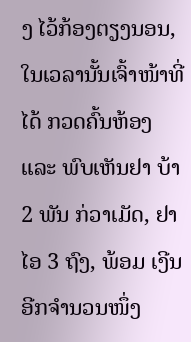ງ ໄວ້ກ້ອງຕຽງນອນ, ໃນເວລານັ້ນເຈົ້າໜ້າທີ່ໄດ້ ກວດຄົ້ນຫ້ອງ ແລະ ພົບເຫັນຢາ ບ້າ 2 ພັນ ກ່ວາເມັດ, ຢາໄອ 3 ຖົງ, ພ້ອມ ເງີນອີກຈຳນວນໜຶ່ງ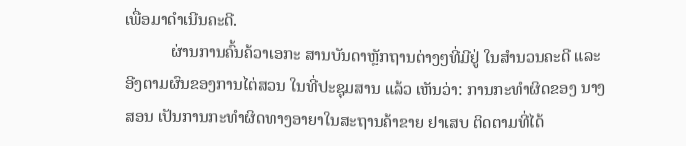ເພື່ອມາດຳເນີນຄະດີ.
           ຜ່ານການຄົ້ນຄ້ວາເອກະ ສານບັນດາຫຼັກຖານຕ່າງໆທີ່ມີຢູ່ ໃນສຳນວນຄະດີ ແລະ ອີງຕາມຜົນຂອງການໄຕ່ສວນ ໃນທີ່ປະຊຸມສານ ແລ້ວ ເຫັນວ່າ: ການກະທຳຜິດຂອງ ນາງ ສອນ ເປັນການກະທຳຜິດທາງອາຍາໃນສະຖານຄ້າຂາຍ ຢາເສບ ຕິດຕາມທີ່ໄດ້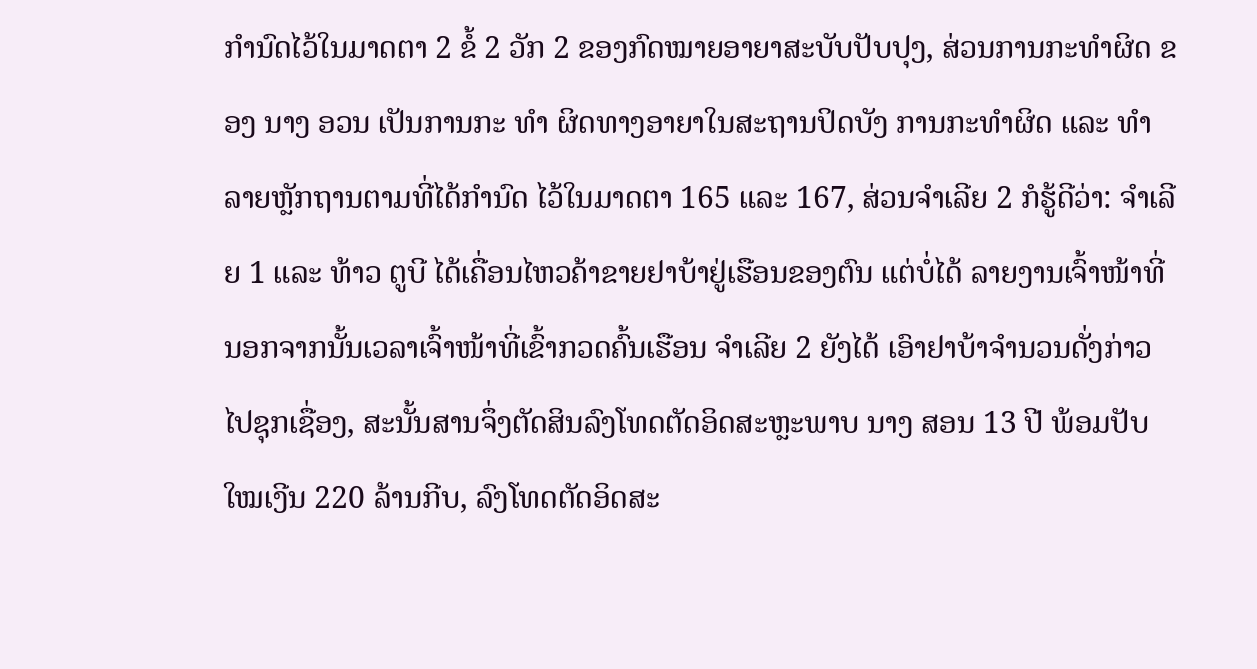ກຳນົດໄວ້ໃນມາດຕາ 2 ຂໍ້ 2 ວັກ 2 ຂອງກົດໝາຍອາຍາສະບັບປັບປຸງ, ສ່ວນການກະທຳຜິດ ຂອງ ນາງ ອວນ ເປັນການກະ ທຳ ຜິດທາງອາຍາໃນສະຖານປິດບັງ ການກະທຳຜິດ ແລະ ທຳລາຍຫຼັກຖານຕາມທີ່ໄດ້ກຳນົດ ໄວ້ໃນມາດຕາ 165 ແລະ 167, ສ່ວນຈຳເລີຍ 2 ກໍຮູ້ດີວ່າ: ຈຳເລີຍ 1 ແລະ ທ້າວ ຕູບີ ໄດ້ເຄື່ອນໄຫວຄ້າຂາຍຢາບ້າຢູ່ເຮືອນຂອງຕົນ ແຕ່ບໍ່ໄດ້ ລາຍງານເຈົ້າໜ້າທີ່ນອກຈາກນັ້ນເວລາເຈົ້າໜ້າທີ່ເຂົ້າກວດຄົ້ນເຮືອນ ຈຳເລີຍ 2 ຍັງໄດ້ ເອົາຢາບ້າຈຳນວນດັ່ງກ່າວໄປຊຸກເຊື່ອງ, ສະນັ້ນສານຈຶ່ງຕັດສິນລົງໂທດຕັດອິດສະຫຼະພາບ ນາງ ສອນ 13 ປີ ພ້ອມປັບໃໝເງີນ 220 ລ້ານກີບ, ລົງໂທດຕັດອິດສະ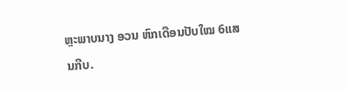ຫຼະພາບນາງ ອວນ ຫົກເດືອນປັບໃໝ 6ແສນກີບ.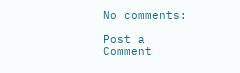No comments:

Post a Comment